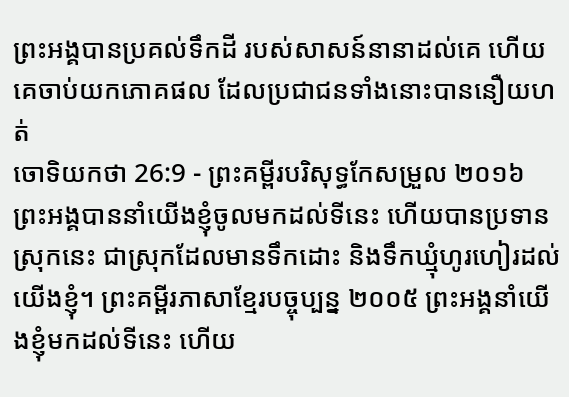ព្រះអង្គបានប្រគល់ទឹកដី របស់សាសន៍នានាដល់គេ ហើយគេចាប់យកភោគផល ដែលប្រជាជនទាំងនោះបាននឿយហត់
ចោទិយកថា 26:9 - ព្រះគម្ពីរបរិសុទ្ធកែសម្រួល ២០១៦ ព្រះអង្គបាននាំយើងខ្ញុំចូលមកដល់ទីនេះ ហើយបានប្រទានស្រុកនេះ ជាស្រុកដែលមានទឹកដោះ និងទឹកឃ្មុំហូរហៀរដល់យើងខ្ញុំ។ ព្រះគម្ពីរភាសាខ្មែរបច្ចុប្បន្ន ២០០៥ ព្រះអង្គនាំយើងខ្ញុំមកដល់ទីនេះ ហើយ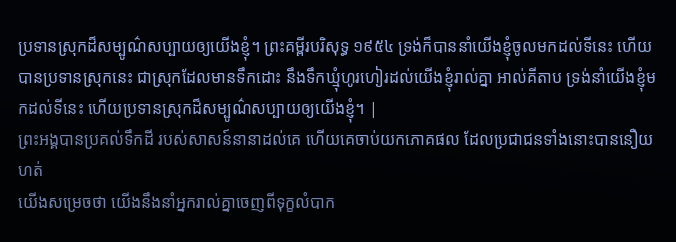ប្រទានស្រុកដ៏សម្បូណ៌សប្បាយឲ្យយើងខ្ញុំ។ ព្រះគម្ពីរបរិសុទ្ធ ១៩៥៤ ទ្រង់ក៏បាននាំយើងខ្ញុំចូលមកដល់ទីនេះ ហើយបានប្រទានស្រុកនេះ ជាស្រុកដែលមានទឹកដោះ នឹងទឹកឃ្មុំហូរហៀរដល់យើងខ្ញុំរាល់គ្នា អាល់គីតាប ទ្រង់នាំយើងខ្ញុំមកដល់ទីនេះ ហើយប្រទានស្រុកដ៏សម្បូណ៌សប្បាយឲ្យយើងខ្ញុំ។ |
ព្រះអង្គបានប្រគល់ទឹកដី របស់សាសន៍នានាដល់គេ ហើយគេចាប់យកភោគផល ដែលប្រជាជនទាំងនោះបាននឿយហត់
យើងសម្រេចថា យើងនឹងនាំអ្នករាល់គ្នាចេញពីទុក្ខលំបាក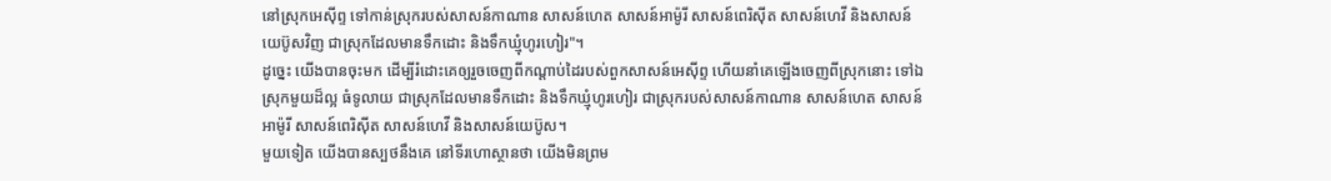នៅស្រុកអេស៊ីព្ទ ទៅកាន់ស្រុករបស់សាសន៍កាណាន សាសន៍ហេត សាសន៍អាម៉ូរី សាសន៍ពេរិស៊ីត សាសន៍ហេវី និងសាសន៍យេប៊ូសវិញ ជាស្រុកដែលមានទឹកដោះ និងទឹកឃ្មុំហូរហៀរ"។
ដូច្នេះ យើងបានចុះមក ដើម្បីរំដោះគេឲ្យរួចចេញពីកណ្ដាប់ដៃរបស់ពួកសាសន៍អេស៊ីព្ទ ហើយនាំគេឡើងចេញពីស្រុកនោះ ទៅឯស្រុកមួយដ៏ល្អ ធំទូលាយ ជាស្រុកដែលមានទឹកដោះ និងទឹកឃ្មុំហូរហៀរ ជាស្រុករបស់សាសន៍កាណាន សាសន៍ហេត សាសន៍អាម៉ូរី សាសន៍ពេរិស៊ីត សាសន៍ហេវី និងសាសន៍យេប៊ូស។
មួយទៀត យើងបានស្បថនឹងគេ នៅទីរហោស្ថានថា យើងមិនព្រម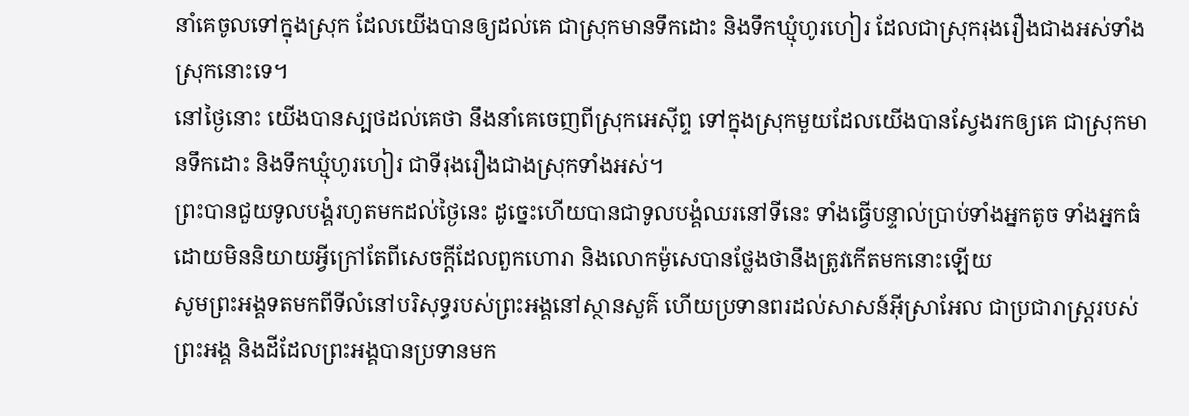នាំគេចូលទៅក្នុងស្រុក ដែលយើងបានឲ្យដល់គេ ជាស្រុកមានទឹកដោះ និងទឹកឃ្មុំហូរហៀរ ដែលជាស្រុករុងរឿងជាងអស់ទាំងស្រុកនោះទេ។
នៅថ្ងៃនោះ យើងបានស្បថដល់គេថា នឹងនាំគេចេញពីស្រុកអេស៊ីព្ទ ទៅក្នុងស្រុកមួយដែលយើងបានស្វែងរកឲ្យគេ ជាស្រុកមានទឹកដោះ និងទឹកឃ្មុំហូរហៀរ ជាទីរុងរឿងជាងស្រុកទាំងអស់។
ព្រះបានជួយទូលបង្គំរហូតមកដល់ថ្ងៃនេះ ដូច្នេះហើយបានជាទូលបង្គំឈរនៅទីនេះ ទាំងធ្វើបន្ទាល់ប្រាប់ទាំងអ្នកតូច ទាំងអ្នកធំ ដោយមិននិយាយអ្វីក្រៅតែពីសេចក្តីដែលពួកហោរា និងលោកម៉ូសេបានថ្លែងថានឹងត្រូវកើតមកនោះឡើយ
សូមព្រះអង្គទតមកពីទីលំនៅបរិសុទ្ធរបស់ព្រះអង្គនៅស្ថានសួគ៌ ហើយប្រទានពរដល់សាសន៍អ៊ីស្រាអែល ជាប្រជារាស្ត្ររបស់ព្រះអង្គ និងដីដែលព្រះអង្គបានប្រទានមក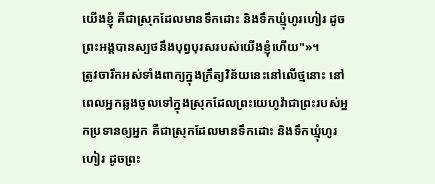យើងខ្ញុំ គឺជាស្រុកដែលមានទឹកដោះ និងទឹកឃ្មុំហូរហៀរ ដូចព្រះអង្គបានស្បថនឹងបុព្វបុរសរបស់យើងខ្ញុំហើយ"»។
ត្រូវចារឹកអស់ទាំងពាក្យក្នុងក្រឹត្យវិន័យនេះនៅលើថ្មនោះ នៅពេលអ្នកឆ្លងចូលទៅក្នុងស្រុកដែលព្រះយេហូវ៉ាជាព្រះរបស់អ្នកប្រទានឲ្យអ្នក គឺជាស្រុកដែលមានទឹកដោះ និងទឹកឃ្មុំហូរហៀរ ដូចព្រះ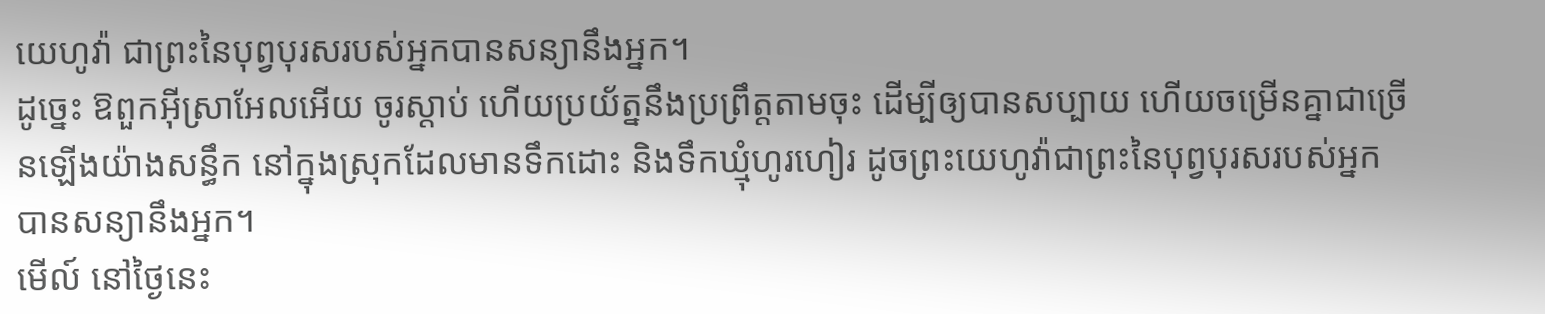យេហូវ៉ា ជាព្រះនៃបុព្វបុរសរបស់អ្នកបានសន្យានឹងអ្នក។
ដូច្នេះ ឱពួកអ៊ីស្រាអែលអើយ ចូរស្តាប់ ហើយប្រយ័ត្ននឹងប្រព្រឹត្តតាមចុះ ដើម្បីឲ្យបានសប្បាយ ហើយចម្រើនគ្នាជាច្រើនឡើងយ៉ាងសន្ធឹក នៅក្នុងស្រុកដែលមានទឹកដោះ និងទឹកឃ្មុំហូរហៀរ ដូចព្រះយេហូវ៉ាជាព្រះនៃបុព្វបុរសរបស់អ្នកបានសន្យានឹងអ្នក។
មើល៍ នៅថ្ងៃនេះ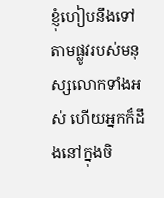ខ្ញុំហៀបនឹងទៅតាមផ្លូវរបស់មនុស្សលោកទាំងអស់ ហើយអ្នកក៏ដឹងនៅក្នុងចិ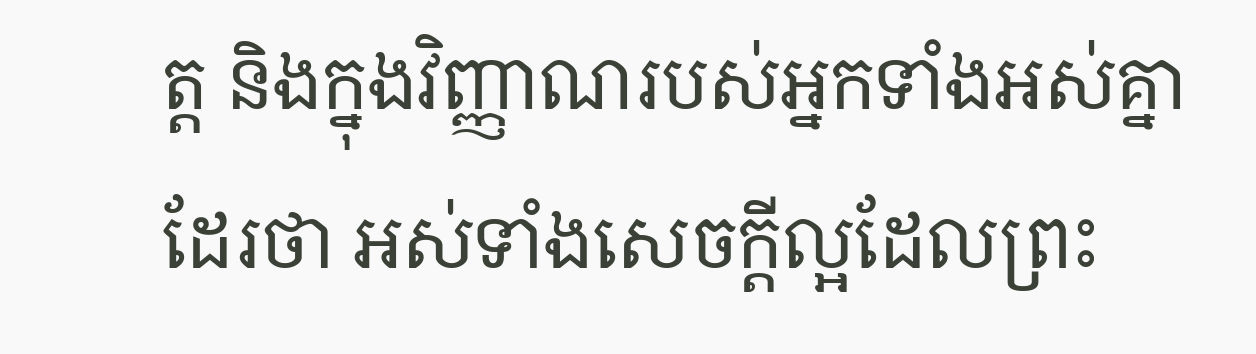ត្ត និងក្នុងវិញ្ញាណរបស់អ្នកទាំងអស់គ្នាដែរថា អស់ទាំងសេចក្ដីល្អដែលព្រះ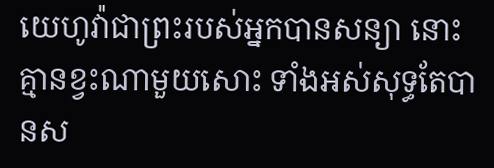យេហូវ៉ាជាព្រះរបស់អ្នកបានសន្យា នោះគ្មានខ្វះណាមួយសោះ ទាំងអស់សុទ្ធតែបានស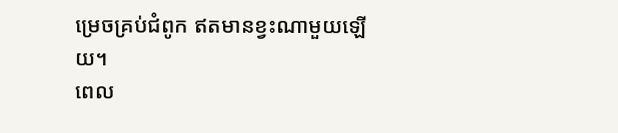ម្រេចគ្រប់ជំពូក ឥតមានខ្វះណាមួយឡើយ។
ពេល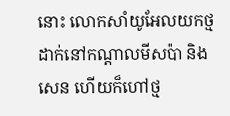នោះ លោកសាំយូអែលយកថ្មដាក់នៅកណ្ដាលមីសប៉ា និងសេន ហើយក៏ហៅថ្ម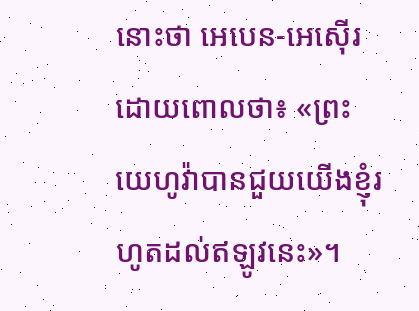នោះថា អេបេន-អេស៊ើរ ដោយពោលថា៖ «ព្រះយេហូវ៉ាបានជួយយើងខ្ញុំរហូតដល់ឥឡូវនេះ»។